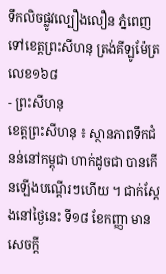ទឹកលិចផ្លូវល្បឿងលឿន ភ្នំពេញទៅខេត្តព្រះសីហនុ ត្រង់គីឡូម៉ែត្រលេខ១៦៨
- ព្រះសីហនុ
ខេត្តព្រះសីហនុ ៖ ស្ថានភាពទឹកជំនន់នៅកម្ពុជា ហាក់ដូចជា បានកើនឡើងបណ្តើរៗហើយ ។ ជាក់ស្តែងនៅថ្ងៃនេះ ទី១៨ ខែកញ្ញា មានសេចក្តី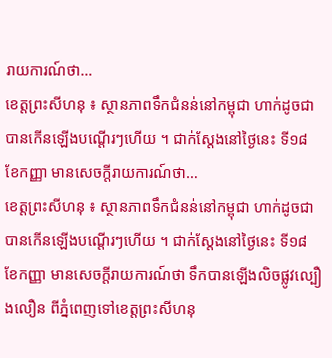រាយការណ៍ថា…
ខេត្តព្រះសីហនុ ៖ ស្ថានភាពទឹកជំនន់នៅកម្ពុជា ហាក់ដូចជា បានកើនឡើងបណ្តើរៗហើយ ។ ជាក់ស្តែងនៅថ្ងៃនេះ ទី១៨ ខែកញ្ញា មានសេចក្តីរាយការណ៍ថា…
ខេត្តព្រះសីហនុ ៖ ស្ថានភាពទឹកជំនន់នៅកម្ពុជា ហាក់ដូចជា បានកើនឡើងបណ្តើរៗហើយ ។ ជាក់ស្តែងនៅថ្ងៃនេះ ទី១៨ ខែកញ្ញា មានសេចក្តីរាយការណ៍ថា ទឹកបានឡើងលិចផ្លូវល្បឿងលឿន ពីភ្នំពេញទៅខេត្តព្រះសីហនុ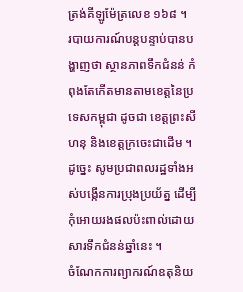ត្រង់គីឡូម៉ែត្រលេខ ១៦៨ ។
របាយការណ៍បន្តបន្ទាប់បានបង្ហាញថា ស្ថានភាពទឹកជំនន់ កំពុងតែកើតមានតាមខេត្តនៃប្រទេសកម្ពុជា ដូចជា ខេត្តព្រះសីហនុ និងខេត្តក្រចេះជាដើម ។
ដូច្នេះ សូមប្រជាពលរដ្ឋទាំងអស់បង្កើនការប្រុងប្រយ័ត្ន ដើម្បីកុំអោយរងផលប៉ះពាល់ដោយសារទឹកជំនន់ឆ្នាំនេះ ។
ចំណែកការព្យាករណ៍ឧតុនិយ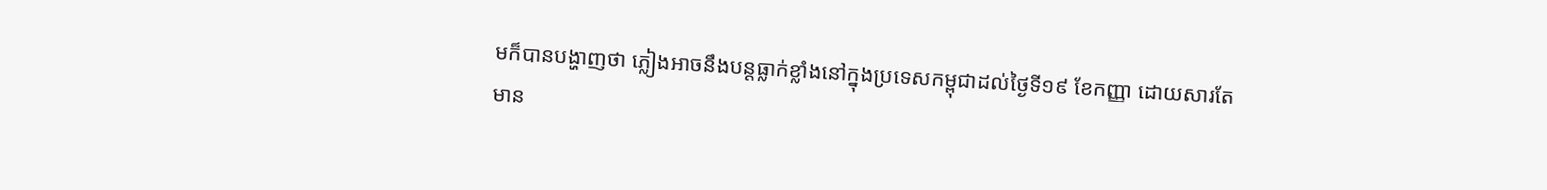មក៏បានបង្ហាញថា ភ្លៀងអាចនឹងបន្តធ្លាក់ខ្លាំងនៅក្នុងប្រទេសកម្ពុជាដល់ថ្ងៃទី១៩ ខែកញ្ញា ដោយសារតែមាន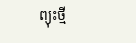ព្យុះថ្មី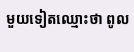មួយទៀតឈ្មោះថា ពូល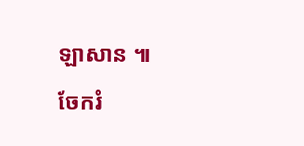ឡាសាន ៕
ចែករំ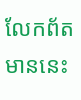លែកព័តមាននេះ